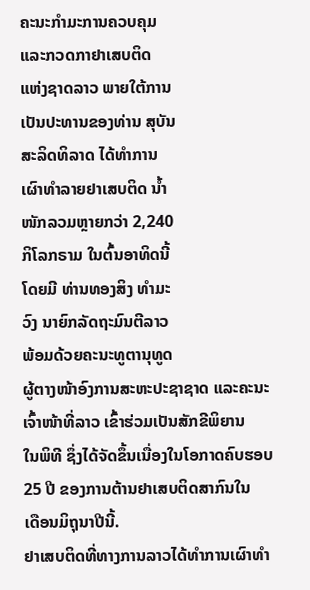ຄະນະກໍາມະການຄວບຄຸມ
ແລະກວດກາຢາເສບຕິດ
ແຫ່ງຊາດລາວ ພາຍໃຕ້ການ
ເປັນປະທານຂອງທ່ານ ສຸບັນ
ສະລິດທິລາດ ໄດ້ທໍາການ
ເຜົາທໍາລາຍຢາເສບຕິດ ນໍ້າ
ໜັກລວມຫຼາຍກວ່າ 2,240
ກິໂລກຣາມ ໃນຕົ້ນອາທິດນີ້
ໂດຍມີ ທ່ານທອງສິງ ທໍາມະ
ວົງ ນາຍົກລັດຖະມົນຕີລາວ
ພ້ອມດ້ວຍຄະນະທູຕານຸທູດ
ຜູ້ຕາງໜ້າອົງການສະຫະປະຊາຊາດ ແລະຄະນະເຈົ້າໜ້າທີ່ລາວ ເຂົ້າຮ່ວມເປັນສັກຂີພິຍານ
ໃນພິທີ ຊຶ່ງໄດ້ຈັດຂຶ້ນເນື່ອງໃນໂອກາດຄົບຮອບ 25 ປີ ຂອງການຕ້ານຢາເສບຕິດສາກົນໃນ
ເດືອນມິຖຸນາປີນີ້.
ຢາເສບຕິດທີ່ທາງການລາວໄດ້ທໍາການເຜົາທໍາ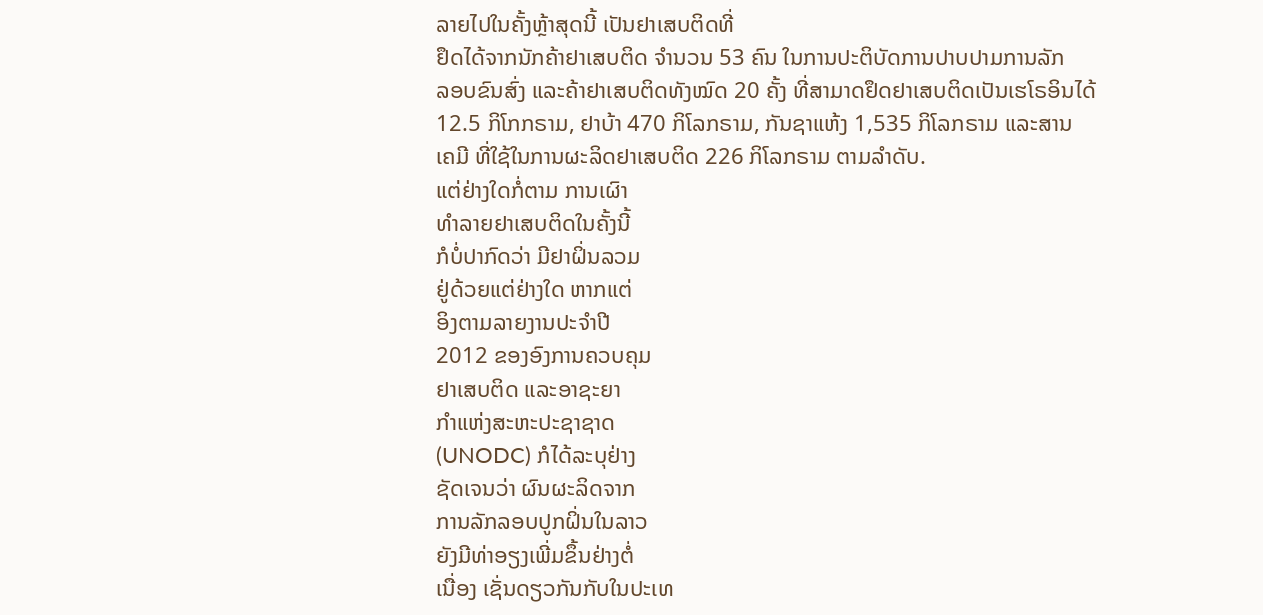ລາຍໄປໃນຄັ້ງຫຼ້າສຸດນີ້ ເປັນຢາເສບຕິດທີ່
ຢຶດໄດ້ຈາກນັກຄ້າຢາເສບຕິດ ຈໍານວນ 53 ຄົນ ໃນການປະຕິບັດການປາບປາມການລັກ
ລອບຂົນສົ່ງ ແລະຄ້າຢາເສບຕິດທັງໝົດ 20 ຄັ້ງ ທີ່ສາມາດຢຶດຢາເສບຕິດເປັນເຮໂຣອິນໄດ້
12.5 ກິໂກກຣາມ, ຢາບ້າ 470 ກິໂລກຣາມ, ກັນຊາແຫ້ງ 1,535 ກິໂລກຣາມ ແລະສານ
ເຄມີ ທີ່ໃຊ້ໃນການຜະລິດຢາເສບຕິດ 226 ກິໂລກຣາມ ຕາມລໍາດັບ.
ແຕ່ຢ່າງໃດກໍ່ຕາມ ການເຜົາ
ທໍາລາຍຢາເສບຕິດໃນຄັ້ງນີ້
ກໍບໍ່ປາກົດວ່າ ມີຢາຝິ່ນລວມ
ຢູ່ດ້ວຍແຕ່ຢ່າງໃດ ຫາກແຕ່
ອິງຕາມລາຍງານປະຈໍາປີ
2012 ຂອງອົງການຄວບຄຸມ
ຢາເສບຕິດ ແລະອາຊະຍາ
ກໍາແຫ່ງສະຫະປະຊາຊາດ
(UNODC) ກໍໄດ້ລະບຸຢ່າງ
ຊັດເຈນວ່າ ຜົນຜະລິດຈາກ
ການລັກລອບປູກຝິ່ນໃນລາວ
ຍັງມີທ່າອຽງເພີ່ມຂຶ້ນຢ່າງຕໍ່
ເນື່ອງ ເຊັ່ນດຽວກັນກັບໃນປະເທ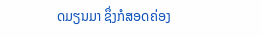ດມຽນມາ ຊຶ່ງກໍສອດຄ່ອງ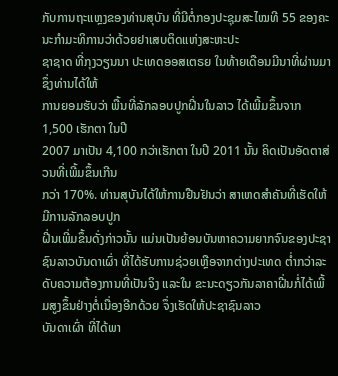ກັບການຖະແຫຼງຂອງທ່ານສຸບັນ ທີ່ມີຕໍ່ກອງປະຊຸມສະໄໝທີ 55 ຂອງຄະນະກໍາມະທິການວ່າດ້ວຍຢາເສບຕິດແຫ່ງສະຫະປະ
ຊາຊາດ ທີ່ກຸງວຽນນາ ປະເທດອອສເຕຣຍ ໃນທ້າຍເດືອນມີນາທີ່ຜ່ານມາ ຊຶ່ງທ່ານໄດ້ໃຫ້
ການຍອມຮັບວ່າ ພື້ນທີ່ລັກລອບປູກຝີ່ນໃນລາວ ໄດ້ເພີ້ມຂຶ້ນຈາກ 1,500 ເຮັກຕາ ໃນປີ
2007 ມາເປັນ 4,100 ກວ່າເຮັກຕາ ໃນປີ 2011 ນັ້ນ ຄິດເປັນອັດຕາສ່ວນທີ່ເພີ້ມຂຶ້ນເກີນ
ກວ່າ 170%. ທ່ານສຸບັນໄດ້ໃຫ້ການຢືນຢັນວ່າ ສາເຫດສໍາຄັນທີ່ເຮັດໃຫ້ມີການລັກລອບປູກ
ຝີ່ນເພີ່ມຂຶ້ນດັ່ງກ່າວນັ້ນ ແມ່ນເປັນຍ້ອນບັນຫາຄວາມຍາກຈົນຂອງປະຊາຊົນລາວບັນດາເຜົ່າ ທີ່ໄດ້ຮັບການຊ່ວຍເຫຼືອຈາກຕ່າງປະເທດ ຕໍ່າກວ່າລະດັບຄວາມຕ້ອງການທີ່ເປັນຈິງ ແລະໃນ ຂະນະດຽວກັນລາຄາຝີ່ນກໍ່ໄດ້ເພີ້ມສູງຂຶ້ນຢ່າງຕໍ່ເນື່ອງອີກດ້ວຍ ຈຶ່ງເຮັດໃຫ້ປະຊາຊົນລາວ
ບັນດາເຜົ່າ ທີ່ໄດ້ພາ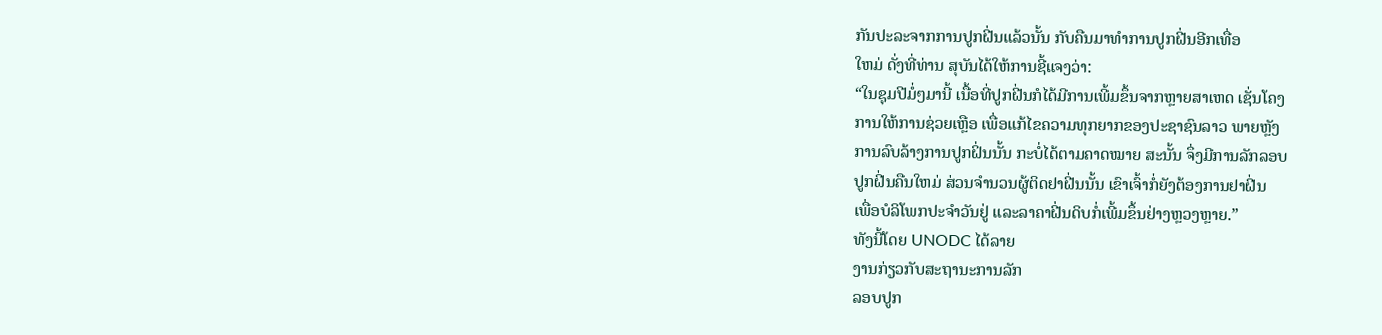ກັນປະລະຈາກການປູກຝີ່ນແລ້ວນັ້ນ ກັບຄືນມາທໍາການປູກຝີ່ນອີກເທື່ອ
ໃຫມ່ ດັ່ງທີ່ທ່ານ ສຸບັນໄດ້ໃຫ້ການຊີ້ແຈງວ່າ:
“ໃນຊຸມປີມໍ່ໆມານີ້ ເນື້ອທີ່ປູກຝີ່ນກໍໄດ້ມີການເພີ້ມຂຶ້ນຈາກຫຼາຍສາເຫດ ເຊັ່ນໂຄງ
ການໃຫ້ການຊ່ວຍເຫຼືອ ເພື່ອແກ້ໄຂຄວາມທຸກຍາກຂອງປະຊາຊົນລາວ ພາຍຫຼັງ
ການລົບລ້າງການປູກຝິ່ນນັ້ນ ກະບໍ່ໄດ້ຕາມຄາດໝາຍ ສະນັ້ນ ຈຶ່ງມີການລັກລອບ
ປູກຝີ່ນຄືນໃຫມ່ ສ່ວນຈໍານວນຜູ້ຕິດຢາຝີ່ນນັ້ນ ເຂົາເຈົ້າກໍ່ຍັງຕ້ອງການຢາຝີ່ນ
ເພື່ອບໍລິໂພກປະຈໍາວັນຢູ່ ແລະລາຄາຝີ່ນດິບກໍ່ເພີ້ມຂຶ້ນຢ່າງຫຼວງຫຼາຍ.”
ທັງນີ້ໂດຍ UNODC ໄດ້ລາຍ
ງານກ່ຽວກັບສະຖານະການລັກ
ລອບປູກ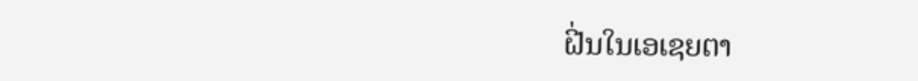ຝີ່ນໃນເອເຊຍຕາ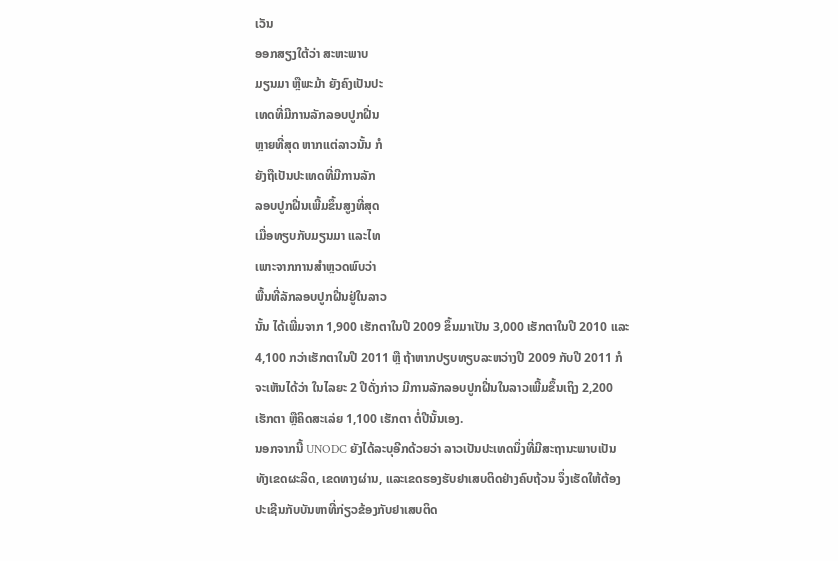ເວັນ
ອອກສຽງໃຕ້ວ່າ ສະຫະພາບ
ມຽນມາ ຫຼືພະມ້າ ຍັງຄົງເປັນປະ
ເທດທີ່ມີການລັກລອບປູກຝີ່ນ
ຫຼາຍທີ່ສຸດ ຫາກແຕ່ລາວນັ້ນ ກໍ
ຍັງຖືເປັນປະເທດທີ່ມີການລັກ
ລອບປູກຝີ່ນເພີ້ມຂຶ້ນສູງທີ່ສຸດ
ເມື່ອທຽບກັບມຽນມາ ແລະໄທ
ເພາະຈາກການສໍາຫຼວດພົບວ່າ
ພື້ນທີ່ລັກລອບປູກຝີ່ນຢູ່ໃນລາວ
ນັ້ນ ໄດ້ເພີ່ມຈາກ 1,900 ເຮັກຕາໃນປີ 2009 ຂຶ້ນມາເປັນ 3,000 ເຮັກຕາໃນປີ 2010 ແລະ
4,100 ກວ່າເຮັກຕາໃນປີ 2011 ຫຼື ຖ້າຫາກປຽບທຽບລະຫວ່າງປີ 2009 ກັບປີ 2011 ກໍ
ຈະເຫັນໄດ້ວ່າ ໃນໄລຍະ 2 ປີດັ່ງກ່າວ ມີການລັກລອບປູກຝີ່ນໃນລາວເພີ້ມຂຶ້ນເຖິງ 2,200
ເຮັກຕາ ຫຼືຄິດສະເລ່ຍ 1,100 ເຮັກຕາ ຕໍ່ປີນັ້ນເອງ.
ນອກຈາກນີ້ UNODC ຍັງໄດ້ລະບຸອີກດ້ວຍວ່າ ລາວເປັນປະເທດນຶ່ງທີ່ມີສະຖານະພາບເປັນ
ທັງເຂດຜະລິດ, ເຂດທາງຜ່ານ, ແລະເຂດຮອງຮັບຢາເສບຕິດຢ່າງຄົບຖ້ວນ ຈຶ່ງເຮັດໃຫ້ຕ້ອງ
ປະເຊີນກັບບັນຫາທີ່ກ່ຽວຂ້ອງກັບຢາເສບຕິດ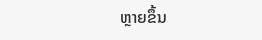ຫຼາຍຂຶ້ນ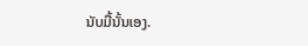ນັບມື້ນັ້ນເອງ.